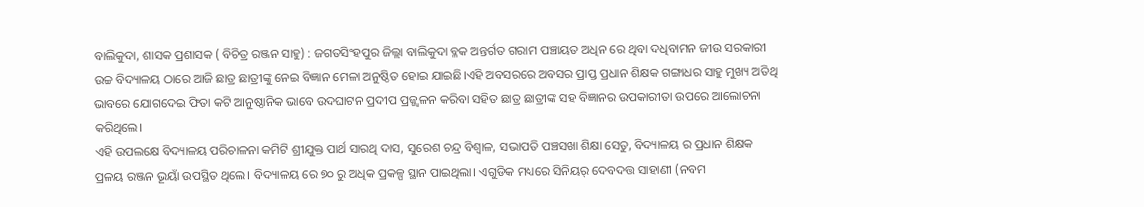ବାଲିକୁଦା, ଶାସକ ପ୍ରଶାସକ ( ବିଚିତ୍ର ରଞ୍ଜନ ସାହୁ) : ଜଗତସିଂହପୁର ଜିଲ୍ଲା ବାଲିକୁଦା ବ୍ଳକ ଅନ୍ତର୍ଗତ ଗରାମ ପଞ୍ଚାୟତ ଅଧିନ ରେ ଥିବା ଦଧିବାମନ ଜୀଉ ସରକାରୀ ଉଚ୍ଚ ବିଦ୍ୟାଳୟ ଠାରେ ଆଜି ଛାତ୍ର ଛାତ୍ରୀଙ୍କୁ ନେଇ ବିଜ୍ଞାନ ମେଳା ଅନୁଷ୍ଠିତ ହୋଇ ଯାଇଛି।ଏହି ଅବସରରେ ଅବସର ପ୍ରାପ୍ତ ପ୍ରଧାନ ଶିକ୍ଷକ ଗଙ୍ଗାଧର ସାହୁ ମୁଖ୍ୟ ଅତିଥି ଭାବରେ ଯୋଗଦେଇ ଫିତା କଟି ଆନୁଷ୍ଠାନିକ ଭାବେ ଉଦଘାଟନ ପ୍ରଦୀପ ପ୍ରଜ୍ଜ୍ୱଳନ କରିବା ସହିତ ଛାତ୍ର ଛାତ୍ରୀଙ୍କ ସହ ବିଜ୍ଞାନର ଉପକାରୀତା ଉପରେ ଆଲୋଚନା କରିଥିଲେ।
ଏହି ଉପଲକ୍ଷେ ବିଦ୍ୟାଳୟ ପରିଚାଳନା କମିଟି ଶ୍ରୀଯୁକ୍ତ ପାର୍ଥ ସାରଥି ଦାସ, ସୁରେଶ ଚନ୍ଦ୍ର ବିଶ୍ବାଳ, ସଭାପତି ପଞ୍ଚସଖା ଶିକ୍ଷା ସେତୁ, ବିଦ୍ୟାଳୟ ର ପ୍ରଧାନ ଶିକ୍ଷକ ପ୍ରଳୟ ରଞ୍ଜନ ଭୂୟାଁ ଉପସ୍ଥିତ ଥିଲେ। ବିଦ୍ୟାଳୟ ରେ ୭୦ ରୁ ଅଧିକ ପ୍ରକଳ୍ପ ସ୍ଥାନ ପାଇଥିଲା। ଏଗୁଡିକ ମଧ୍ୟରେ ସିନିୟର୍ ଦେବଦତ୍ତ ସାହାଣୀ (ନବମ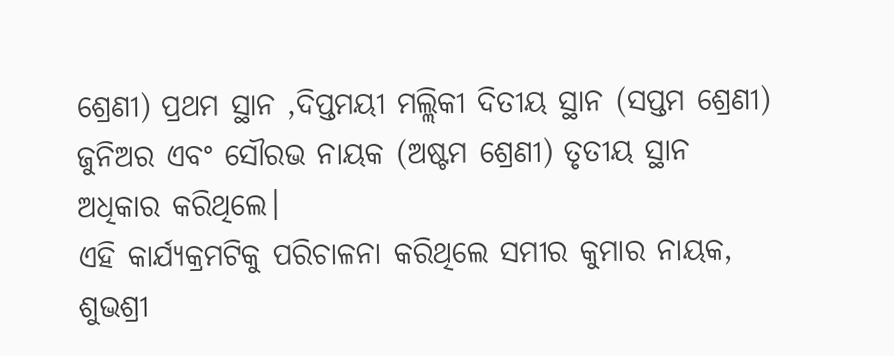ଶ୍ରେଣୀ) ପ୍ରଥମ ସ୍ଥାନ ,ଦିପ୍ତମୟୀ ମଲ୍ଲିକୀ ଦିତୀୟ ସ୍ଥାନ (ସପ୍ତମ ଶ୍ରେଣୀ) ଜୁନିଅର ଏବଂ ସୌରଭ ନାୟକ (ଅଷ୍ଟମ ଶ୍ରେଣୀ) ତୃତୀୟ ସ୍ଥାନ ଅଧିକାର କରିଥିଲେ।
ଏହି କାର୍ଯ୍ୟକ୍ରମଟିକୁ ପରିଚାଳନା କରିଥିଲେ ସମୀର କୁମାର ନାୟକ, ଶୁଭଶ୍ରୀ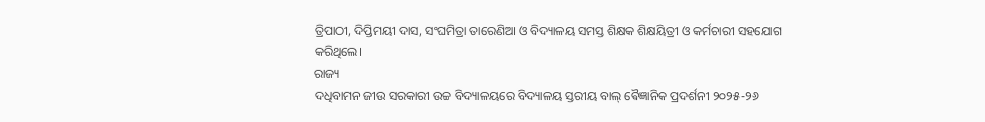ତ୍ରିପାଠୀ, ଦିପ୍ତିମୟୀ ଦାସ, ସଂଘମିତ୍ରା ତାରେଣିଆ ଓ ବିଦ୍ୟାଳୟ ସମସ୍ତ ଶିକ୍ଷକ ଶିକ୍ଷୟିତ୍ରୀ ଓ କର୍ମଚାରୀ ସହଯୋଗ କରିଥିଲେ।
ରାଜ୍ୟ
ଦଧିବାମନ ଜୀଉ ସରକାରୀ ଉଚ୍ଚ ବିଦ୍ୟାଳୟରେ ବିଦ୍ୟାଳୟ ସ୍ତରୀୟ ବାଲ୍ ଵୈଜ୍ଞାନିକ ପ୍ରଦର୍ଶନୀ ୨୦୨୫-୨୬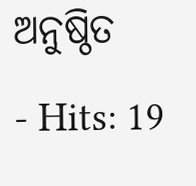ଅନୁଷ୍ଠିତ
- Hits: 19